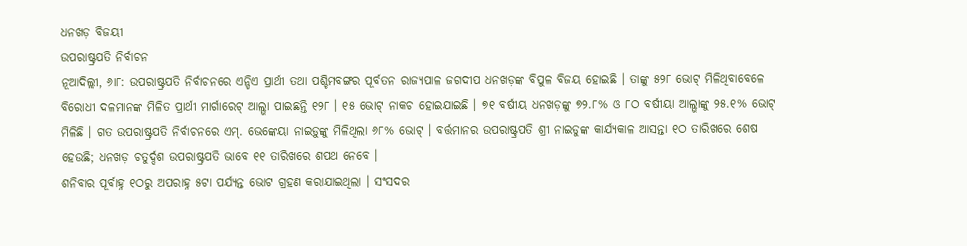ଧନଖଡ଼ ବିଜୟୀ
ଉପରାଷ୍ଟ୍ରପତି ନିର୍ବାଚନ
ନୂଆଦିଲ୍ଲୀ, ୬ା୮: ଉପରାଷ୍ଟ୍ରପତି ନିର୍ବାଚନରେ ଏନ୍ଡିଏ ପ୍ରାର୍ଥୀ ତଥା ପଶ୍ଚିମବଙ୍ଗର ପୂର୍ବତନ ରାଜ୍ୟପାଳ ଜଗଦୀପ ଧନଖଡ଼ଙ୍କ ବିପୁଳ ବିଜୟ ହୋଇଛି । ତାଙ୍କୁ ୫୨୮ ଭୋଟ୍ ମିଳିଥିବାବେଳେ ବିରୋଧୀ ଦଳମାନଙ୍କ ମିଳିତ ପ୍ରାର୍ଥୀ ମାର୍ଗାରେଟ୍ ଆଲ୍ଭା ପାଇଛନ୍ତି ୧୨୮ । ୧୫ ଭୋଟ୍ ନାକଚ ହୋଇଯାଇଛି । ୭୧ ବର୍ଷୀୟ ଧନଖଡ଼ଙ୍କୁ ୭୨.୮% ଓ ୮ଠ ବର୍ଷୀୟା ଆଲ୍ଭାଙ୍କୁ ୨୫.୧% ଭୋଟ୍ ମିଳିଛି । ଗତ ଉପରାଷ୍ଟ୍ରପତି ନିର୍ବାଚନରେ ଏମ୍. ଭେଙ୍କେୟା ନାଇଡ଼ୁଙ୍କୁ ମିଳିଥିଲା ୬୮% ଭୋଟ୍ । ବର୍ତ୍ତମାନର ଉପରାଷ୍ଟ୍ରପତି ଶ୍ରୀ ନାଇଡୁଙ୍କ କାର୍ଯ୍ୟକାଳ ଆସନ୍ତା ୧ଠ ତାରିଖରେ ଶେଷ ହେଉଛି; ଧନଖଡ଼ ଚତୁର୍ଦ୍ଦଶ ଉପରାଷ୍ଟ୍ରପତି ଭାବେ ୧୧ ତାରିଖରେ ଶପଥ ନେବେ ।
ଶନିବାର ପୂର୍ବାହ୍ନ ୧ଠରୁ ଅପରାହ୍ନ ୫ଟା ପର୍ଯ୍ୟନ୍ତ ଭୋଟ ଗ୍ରହଣ କରାଯାଇଥିଲା । ସଂସଦର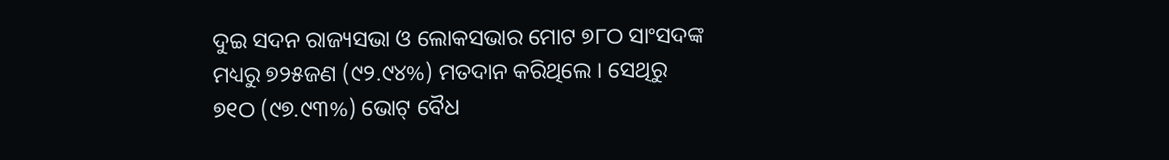ଦୁଇ ସଦନ ରାଜ୍ୟସଭା ଓ ଲୋକସଭାର ମୋଟ ୭୮ଠ ସାଂସଦଙ୍କ ମଧ୍ୟରୁ ୭୨୫ଜଣ (୯୨.୯୪%) ମତଦାନ କରିଥିଲେ । ସେଥିରୁ ୭୧ଠ (୯୭.୯୩%) ଭୋଟ୍ ବୈଧ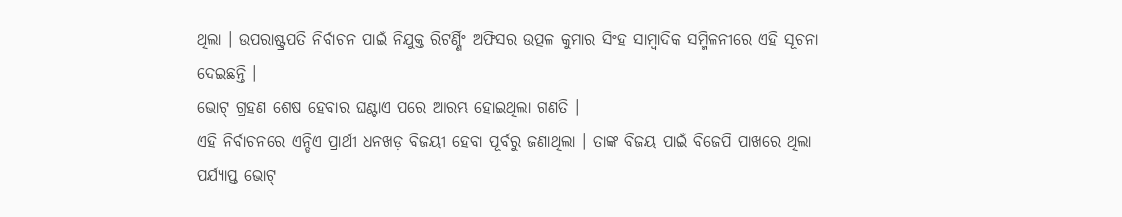ଥିଲା । ଉପରାଷ୍ଟ୍ରପତି ନିର୍ବାଚନ ପାଇଁ ନିଯୁକ୍ତ ରିଟର୍ଣ୍ଣିଂ ଅଫିସର ଉତ୍ପଳ କୁମାର ସିଂହ ସାମ୍ବାଦିକ ସମ୍ମିଳନୀରେ ଏହି ସୂଚନା ଦେଇଛନ୍ତି ।
ଭୋଟ୍ ଗ୍ରହଣ ଶେଷ ହେବାର ଘଣ୍ଟାଏ ପରେ ଆରମ୍ଭ ହୋଇଥିଲା ଗଣତି ।
ଏହି ନିର୍ବାଚନରେ ଏନ୍ଡିଏ ପ୍ରାର୍ଥୀ ଧନଖଡ଼ ବିଜୟୀ ହେବା ପୂର୍ବରୁ ଜଣାଥିଲା । ତାଙ୍କ ବିଜୟ ପାଇଁ ବିଜେପି ପାଖରେ ଥିଲା ପର୍ଯ୍ୟାପ୍ତ ଭୋଟ୍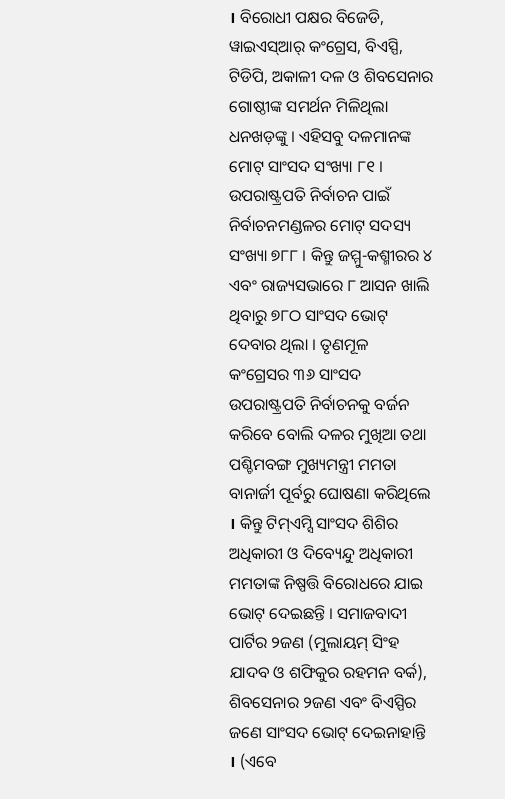। ବିରୋଧୀ ପକ୍ଷର ବିଜେଡି, ୱାଇଏସ୍ଆର୍ କଂଗ୍ରେସ, ବିଏସ୍ପି, ଟିଡିପି, ଅକାଳୀ ଦଳ ଓ ଶିବସେନାର ଗୋଷ୍ଠୀଙ୍କ ସମର୍ଥନ ମିଳିଥିଲା ଧନଖଡ଼ଙ୍କୁ । ଏହିସବୁ ଦଳମାନଙ୍କ ମୋଟ୍ ସାଂସଦ ସଂଖ୍ୟା ୮୧ ।
ଉପରାଷ୍ଟ୍ରପତି ନିର୍ବାଚନ ପାଇଁ ନିର୍ବାଚନମଣ୍ଡଳର ମୋଟ୍ ସଦସ୍ୟ ସଂଖ୍ୟା ୭୮୮ । କିନ୍ତୁ ଜମ୍ମୁ-କଶ୍ମୀରର ୪ ଏବଂ ରାଜ୍ୟସଭାରେ ୮ ଆସନ ଖାଲି ଥିବାରୁ ୭୮ଠ ସାଂସଦ ଭୋଟ୍ ଦେବାର ଥିଲା । ତୃଣମୂଳ କଂଗ୍ରେସର ୩୬ ସାଂସଦ ଉପରାଷ୍ଟ୍ରପତି ନିର୍ବାଚନକୁ ବର୍ଜନ କରିବେ ବୋଲି ଦଳର ମୁଖିଆ ତଥା ପଶ୍ଚିମବଙ୍ଗ ମୁଖ୍ୟମନ୍ତ୍ରୀ ମମତା ବାନାର୍ଜୀ ପୂର୍ବରୁ ଘୋଷଣା କରିଥିଲେ । କିନ୍ତୁ ଟିମ୍ଏମ୍ସି ସାଂସଦ ଶିଶିର ଅଧିକାରୀ ଓ ଦିବ୍ୟେନ୍ଦୁ ଅଧିକାରୀ ମମତାଙ୍କ ନିଷ୍ପତ୍ତି ବିରୋଧରେ ଯାଇ ଭୋଟ୍ ଦେଇଛନ୍ତି । ସମାଜବାଦୀ ପାର୍ଟିର ୨ଜଣ (ମୁଲାୟମ୍ ସିଂହ ଯାଦବ ଓ ଶଫିକୁର ରହମନ ବର୍କ), ଶିବସେନାର ୨ଜଣ ଏବଂ ବିଏସ୍ପିର ଜଣେ ସାଂସଦ ଭୋଟ୍ ଦେଇନାହାନ୍ତି । (ଏବେ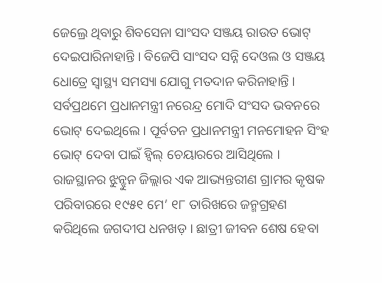ଜେଲ୍ରେ ଥିବାରୁ ଶିବସେନା ସାଂସଦ ସଞ୍ଜୟ ରାଉତ ଭୋଟ୍ ଦେଇପାରିନାହାନ୍ତି । ବିଜେପି ସାଂସଦ ସନ୍ନି ଦେଓଲ ଓ ସଞ୍ଜୟ ଧୋତ୍ରେ ସ୍ୱାସ୍ଥ୍ୟ ସମସ୍ୟା ଯୋଗୁ ମତଦାନ କରିନାହାନ୍ତି ।
ସର୍ବପ୍ରଥମେ ପ୍ରଧାନମନ୍ତ୍ରୀ ନରେନ୍ଦ୍ର ମୋଦି ସଂସଦ ଭବନରେ ଭୋଟ୍ ଦେଇଥିଲେ । ପୂର୍ବତନ ପ୍ରଧାନମନ୍ତ୍ରୀ ମନମୋହନ ସିଂହ ଭୋଟ୍ ଦେବା ପାଇଁ ହ୍ୱିଲ୍ ଚେୟାରରେ ଆସିଥିଲେ । ରାଜସ୍ଥାନର ଝୁନ୍ଝୁନ ଜିଲ୍ଲାର ଏକ ଆଭ୍ୟନ୍ତରୀଣ ଗ୍ରାମର କୃଷକ ପରିବାରରେ ୧୯୫୧ ମେ’ ୧୮ ତାରିଖରେ ଜନ୍ମଗ୍ରହଣ କରିଥିଲେ ଜଗଦୀପ ଧନଖଡ଼ । ଛାତ୍ରୀ ଜୀବନ ଶେଷ ହେବା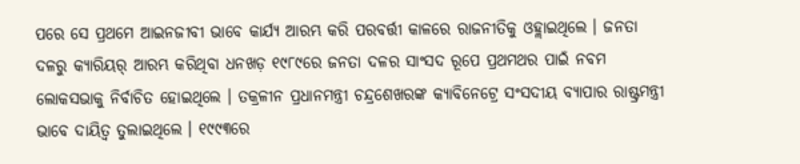ପରେ ସେ ପ୍ରଥମେ ଆଇନଜୀବୀ ଭାବେ କାର୍ଯ୍ୟ ଆରମ୍ଭ କରି ପରବର୍ତ୍ତୀ କାଳରେ ରାଜନୀତିକୁ ଓହ୍ଲାଇଥିଲେ । ଜନତା ଦଳରୁ କ୍ୟାରିୟର୍ ଆରମ୍ଭ କରିଥିବା ଧନଖଡ଼ ୧୯୮୯ରେ ଜନତା ଦଳର ସାଂସଦ ରୂପେ ପ୍ରଥମଥର ପାଇଁ ନବମ ଲୋକସଭାକୁ ନିର୍ବାଚିତ ହୋଇଥିଲେ । ତକ୍ରଳୀନ ପ୍ରଧାନମନ୍ତ୍ରୀ ଚନ୍ଦ୍ରଶେଖରଙ୍କ କ୍ୟାବିନେଟ୍ରେ ସଂସଦୀୟ ବ୍ୟାପାର ରାଷ୍ଟ୍ରମନ୍ତ୍ରୀ ଭାବେ ଦାୟିତ୍ୱ ତୁଲାଇଥିଲେ । ୧୯୯୩ରେ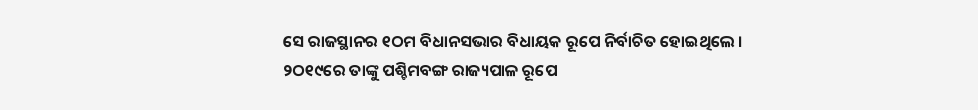ସେ ରାଜସ୍ଥାନର ୧ଠମ ବିଧାନସଭାର ବିଧାୟକ ରୂପେ ନିର୍ବାଚିତ ହୋଇଥିଲେ । ୨ଠ୧୯ରେ ତାଙ୍କୁ ପଶ୍ଚିମବଙ୍ଗ ରାଜ୍ୟପାଳ ରୂପେ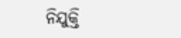ନିଯୁକ୍ତି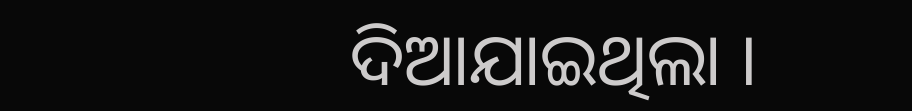ଦିଆଯାଇଥିଲା ।